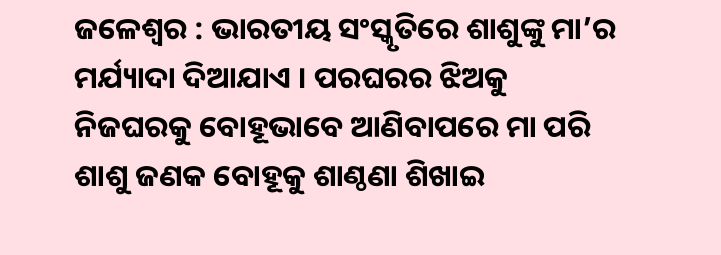ଜଳେଶ୍ୱର : ଭାରତୀୟ ସଂସ୍କୃତିରେ ଶାଶୁଙ୍କୁ ମା’ର ମର୍ଯ୍ୟାଦା ଦିଆଯାଏ । ପରଘରର ଝିଅକୁ ନିଜଘରକୁ ବୋହୂଭାବେ ଆଣିବାପରେ ମା ପରି ଶାଶୁ ଜଣକ ବୋହୂକୁ ଶାଣ୍ଠଣା ଶିଖାଇ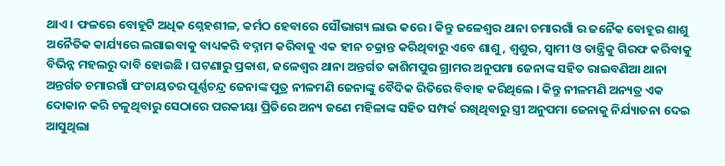ଥାଏ । ଫଳରେ ବୋହୂଟି ଅଧିକ ଶ୍ନେହଶୀଳ, କର୍ମଠ ହେବାରେ ସୌଭାଗ୍ୟ ଲାଭ କରେ । କିନ୍ତୁ ଜଳେଶ୍ୱର ଥାନା ଚମାରଗାଁ ର ଜନୈକ ବୋହୂର ଶାଶୁ ଅନୈତିକ କାର୍ଯ୍ୟରେ ଲଗାଇବାକୁ ବାଧ୍ୟକରି ବଦ୍ନାମ କରିବାକୁ ଏକ ହୀନ ଚକ୍ରାନ୍ତ କରିଥିବାରୁ ଏବେ ଶାଶୁ, ଶ୍ୱଶୁର, ସ୍ୱାମୀ ଓ ତାନ୍ତ୍ରିକୁ ଗିରଫ କରିବାକୁ ବିଭିନ୍ନ ମହଲରୁ ଦାବି ହୋଇଛି । ଘଟଣାରୁ ପ୍ରକାଶ, ଜଳେଶ୍ୱର ଥାନା ଅନ୍ତର୍ଗତ କାଶିମପୁର ଗ୍ରାମର ଅନୁପମା ଜେନାଙ୍କ ସହିତ ରାଇବଣିଆ ଥାନା ଅନ୍ତର୍ଗତ ଚମାରଗାଁ ପଂଚାୟତର ପୂର୍ଣ୍ଣଚନ୍ଦ୍ର ଜେନାଙ୍କ ପୁତ୍ର ନୀଳମଣି ଜେନାଙ୍କୁ ବୈଦିକ ରିତିରେ ବିବାହ କରିଥିଲେ । କିନ୍ତୁ ନୀଳମଣି ଅନ୍ୟତ୍ର ଏକ ଦୋକାନ କରି ଚଳୁଥିବାରୁ ସେଠାରେ ପରକୀୟା ପ୍ରିତିରେ ଅନ୍ୟ ଜଣେ ମହିଳାଙ୍କ ସହିତ ସମ୍ପର୍କ ରଖିଥିବାରୁ ସ୍ତ୍ରୀ ଅନୁପମା ଜେନାକୁ ନିର୍ଯ୍ୟାତନା ଦେଇ ଆସୁଥିଲା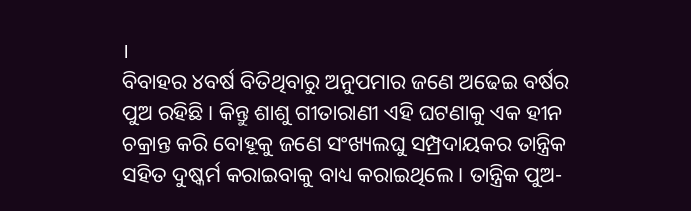।
ବିବାହର ୪ବର୍ଷ ବିତିଥିବାରୁ ଅନୁପମାର ଜଣେ ଅଢେଇ ବର୍ଷର ପୁଅ ରହିଛି । କିନ୍ତୁ ଶାଶୁ ଗୀତାରାଣୀ ଏହି ଘଟଣାକୁ ଏକ ହୀନ ଚକ୍ରାନ୍ତ କରି ବୋହୂକୁ ଜଣେ ସଂଖ୍ୟଲଘୁ ସମ୍ପ୍ରଦାୟକର ତାନ୍ତ୍ରିକ ସହିତ ଦୁଷ୍କର୍ମ କରାଇବାକୁ ବାଧ୍ୟ କରାଇଥିଲେ । ତାନ୍ତ୍ରିକ ପୁଅ-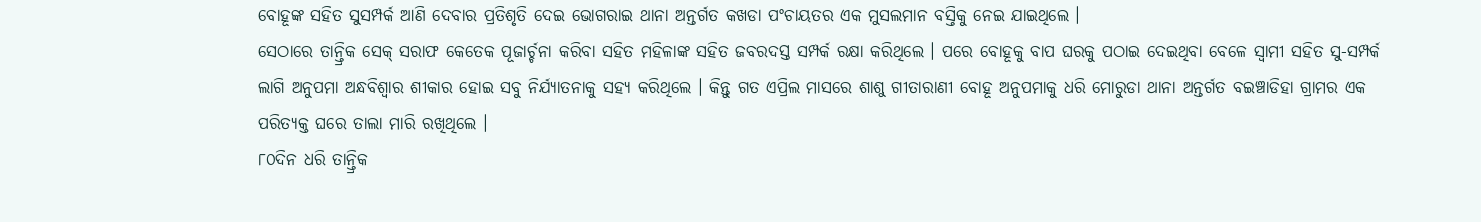ବୋହୂଙ୍କ ସହିତ ସୁସମ୍ପର୍କ ଆଣି ଦେବାର ପ୍ରତିଶୃତି ଦେଇ ଭୋଗରାଇ ଥାନା ଅନ୍ତର୍ଗତ କଖଡା ପଂଚାୟତର ଏକ ମୁସଲମାନ ବସ୍ତିକୁ ନେଇ ଯାଇଥିଲେ ।
ସେଠାରେ ତାନ୍ତ୍ରିକ ସେକ୍ ସରାଫ କେତେକ ପୂଜାର୍ଚ୍ଚନା କରିବା ସହିତ ମହିଳାଙ୍କ ସହିତ ଜବରଦସ୍ତ ସମ୍ପର୍କ ରକ୍ଷା କରିଥିଲେ । ପରେ ବୋହୂକୁ ବାପ ଘରକୁ ପଠାଇ ଦେଇଥିବା ବେଳେ ସ୍ୱାମୀ ସହିତ ସୁ-ସମ୍ପର୍କ ଲାଗି ଅନୁପମା ଅନ୍ଧବିଶ୍ୱାର ଶୀକାର ହୋଇ ସବୁ ନିର୍ଯ୍ୟାତନାକୁ ସହ୍ୟ କରିଥିଲେ । କିନ୍ତୁ ଗତ ଏପ୍ରିଲ ମାସରେ ଶାଶୁ ଗୀତାରାଣୀ ବୋହୂ ଅନୁପମାକୁ ଧରି ମୋରୁଡା ଥାନା ଅନ୍ତର୍ଗତ ବଇଞ୍ଚାଡିହା ଗ୍ରାମର ଏକ ପରିତ୍ୟକ୍ତ ଘରେ ତାଲା ମାରି ରଖିଥିଲେ ।
୮୦ଦିନ ଧରି ତାନ୍ତ୍ରିକ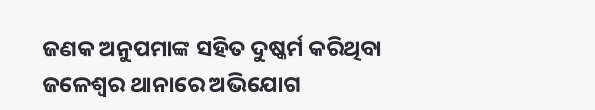ଜଣକ ଅନୁପମାଙ୍କ ସହିତ ଦୁଷ୍କର୍ମ କରିଥିବା ଜଳେଶ୍ୱର ଥାନାରେ ଅଭିଯୋଗ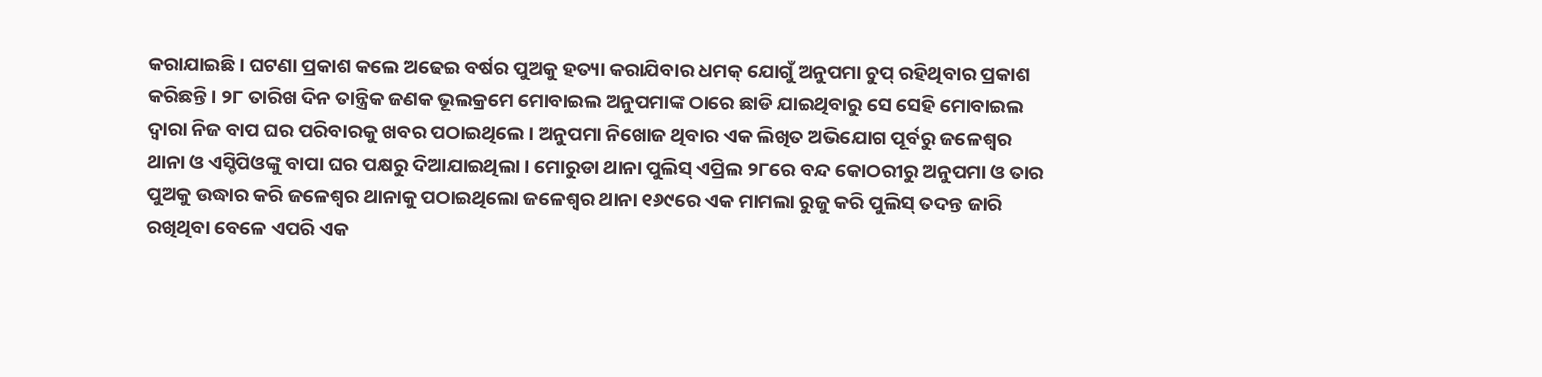କରାଯାଇଛି । ଘଟଣା ପ୍ରକାଶ କଲେ ଅଢେଇ ବର୍ଷର ପୁଅକୁ ହତ୍ୟା କରାଯିବାର ଧମକ୍ ଯୋଗୁଁ ଅନୁପମା ଚୁପ୍ ରହିଥିବାର ପ୍ରକାଶ କରିଛନ୍ତି । ୨୮ ତାରିଖ ଦିନ ତାନ୍ତ୍ରିକ ଜଣକ ଭୂଲକ୍ରମେ ମୋବାଇଲ ଅନୁପମାଙ୍କ ଠାରେ ଛାଡି ଯାଇଥିବାରୁ ସେ ସେହି ମୋବାଇଲ ଦ୍ୱାରା ନିଜ ବାପ ଘର ପରିବାରକୁ ଖବର ପଠାଇଥିଲେ । ଅନୁପମା ନିଖୋଜ ଥିବାର ଏକ ଲିଖିତ ଅଭିଯୋଗ ପୂର୍ବରୁ ଜଳେଶ୍ୱର ଥାନା ଓ ଏସ୍ଡିପିଓଙ୍କୁ ବାପା ଘର ପକ୍ଷରୁ ଦିଆଯାଇଥିଲା । ମୋରୁଡା ଥାନା ପୁଲିସ୍ ଏପ୍ରିଲ ୨୮ରେ ବନ୍ଦ କୋଠରୀରୁ ଅନୁପମା ଓ ତାର ପୁଅକୁ ଉଦ୍ଧାର କରି ଜଳେଶ୍ୱର ଥାନାକୁ ପଠାଇଥିଲୋ ଜଳେଶ୍ୱର ଥାନା ୧୬୯ରେ ଏକ ମାମଲା ରୁଜୁ କରି ପୁଲିସ୍ ତଦନ୍ତ ଜାରି ରଖିଥିବା ବେଳେ ଏପରି ଏକ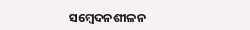ସମ୍ବେଦନଶୀଳନ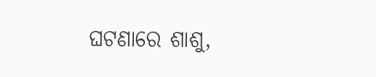ଘଟଣାରେ ଶାଶୁ,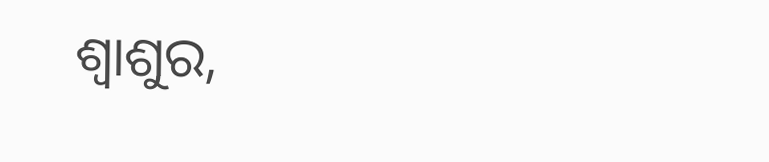ଶ୍ୱାଶୁର,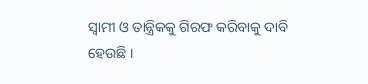ସ୍ୱାମୀ ଓ ତାନ୍ତ୍ରିକକୁ ଗିରଫ କରିବାକୁ ଦାବି ହେଉଛି ।